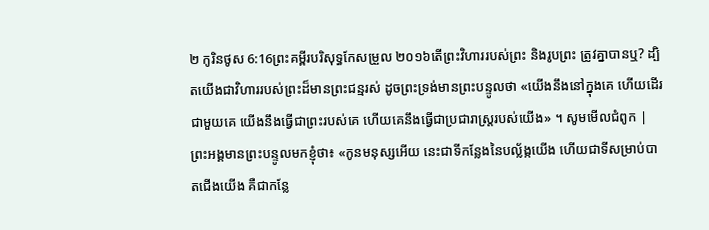២ កូរិនថូស 6:16ព្រះគម្ពីរបរិសុទ្ធកែសម្រួល ២០១៦តើព្រះវិហាររបស់ព្រះ និងរូបព្រះ ត្រូវគ្នាបានឬ? ដ្បិតយើងជាវិហាររបស់ព្រះដ៏មានព្រះជន្មរស់ ដូចព្រះទ្រង់មានព្រះបន្ទូលថា «យើងនឹងនៅក្នុងគេ ហើយដើរជាមួយគេ យើងនឹងធ្វើជាព្រះរបស់គេ ហើយគេនឹងធ្វើជាប្រជារាស្ត្ររបស់យើង» ។ សូមមើលជំពូក |
ព្រះអង្គមានព្រះបន្ទូលមកខ្ញុំថា៖ «កូនមនុស្សអើយ នេះជាទីកន្លែងនៃបល្ល័ង្កយើង ហើយជាទីសម្រាប់បាតជើងយើង គឺជាកន្លែ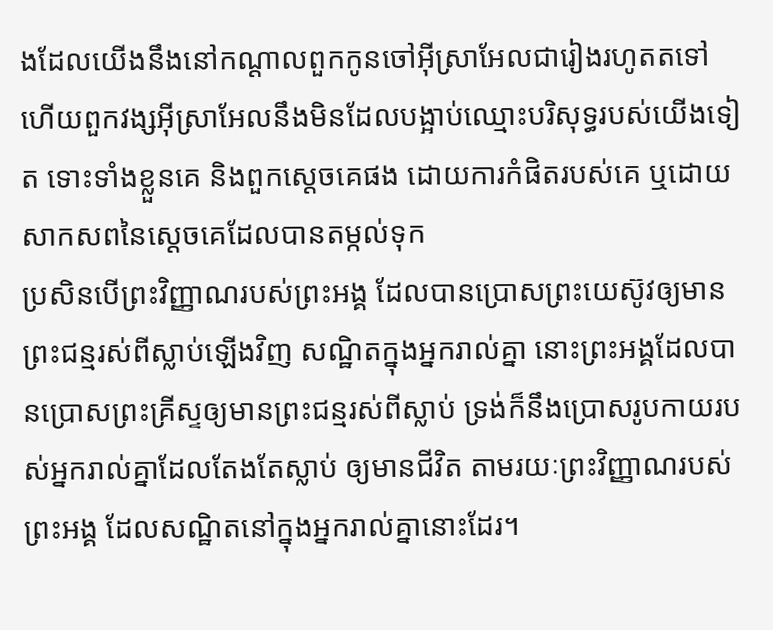ងដែលយើងនឹងនៅកណ្ដាលពួកកូនចៅអ៊ីស្រាអែលជារៀងរហូតតទៅ ហើយពួកវង្សអ៊ីស្រាអែលនឹងមិនដែលបង្អាប់ឈ្មោះបរិសុទ្ធរបស់យើងទៀត ទោះទាំងខ្លួនគេ និងពួកស្តេចគេផង ដោយការកំផិតរបស់គេ ឬដោយសាកសពនៃស្តេចគេដែលបានតម្កល់ទុក
ប្រសិនបើព្រះវិញ្ញាណរបស់ព្រះអង្គ ដែលបានប្រោសព្រះយេស៊ូវឲ្យមានព្រះជន្មរស់ពីស្លាប់ឡើងវិញ សណ្ឋិតក្នុងអ្នករាល់គ្នា នោះព្រះអង្គដែលបានប្រោសព្រះគ្រីស្ទឲ្យមានព្រះជន្មរស់ពីស្លាប់ ទ្រង់ក៏នឹងប្រោសរូបកាយរបស់អ្នករាល់គ្នាដែលតែងតែស្លាប់ ឲ្យមានជីវិត តាមរយៈព្រះវិញ្ញាណរបស់ព្រះអង្គ ដែលសណ្ឋិតនៅក្នុងអ្នករាល់គ្នានោះដែរ។